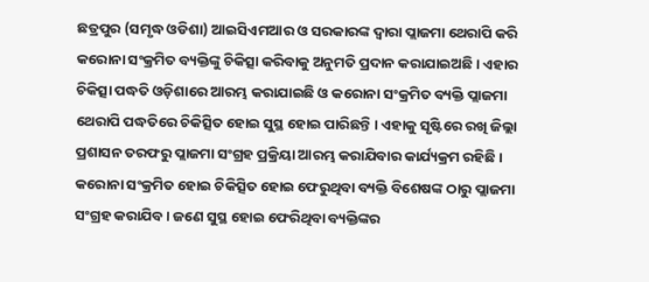ଛତ୍ରପୁର (ସମୃଦ୍ଧ ଓଡିଶା) ଆଇସିଏମଆର ଓ ସରକାରଙ୍କ ଦ୍ୱାରା ପ୍ଲାଜମା ଥେରାପି କରି କରୋନା ସଂକ୍ରମିତ ବ୍ୟକ୍ତିଙ୍କୁ ଚିକିତ୍ସା କରିବାକୁ ଅନୁମତି ପ୍ରଦାନ କରାଯାଇଅଛି । ଏହାର ଚିକିତ୍ସା ପଦ୍ଧତି ଓଡ଼ିଶାରେ ଆରମ୍ଭ କରାଯାଇଛି ଓ କରୋନା ସଂକ୍ରମିତ ବ୍ୟକ୍ତି ପ୍ଲାଜମା ଥେରାପି ପଦ୍ଧତିରେ ଚିକିତ୍ସିତ ହୋଇ ସୁସ୍ଥ ହୋଇ ପାରିଛନ୍ତି । ଏହାକୁ ସୃଷ୍ଟିରେ ରଖି ଜିଲ୍ଲା ପ୍ରଶାସନ ତରଫରୁ ପ୍ଲାଜମା ସଂଗ୍ରହ ପ୍ରକ୍ରିୟା ଆରମ୍ଭ କରାଯିବାର କାର୍ଯ୍ୟକ୍ରମ ରହିଛି । କରୋନା ସଂକ୍ରମିତ ହୋଇ ଚିକିତ୍ସିତ ହୋଇ ଫେରୁଥିବା ବ୍ୟକ୍ତି ବିଶେଷଙ୍କ ଠାରୁ ପ୍ଲାଜମା ସଂଗ୍ରହ କରାଯିବ । ଜଣେ ସୁସ୍ଥ ହୋଇ ଫେରିଥିବା ବ୍ୟକ୍ତିଙ୍କର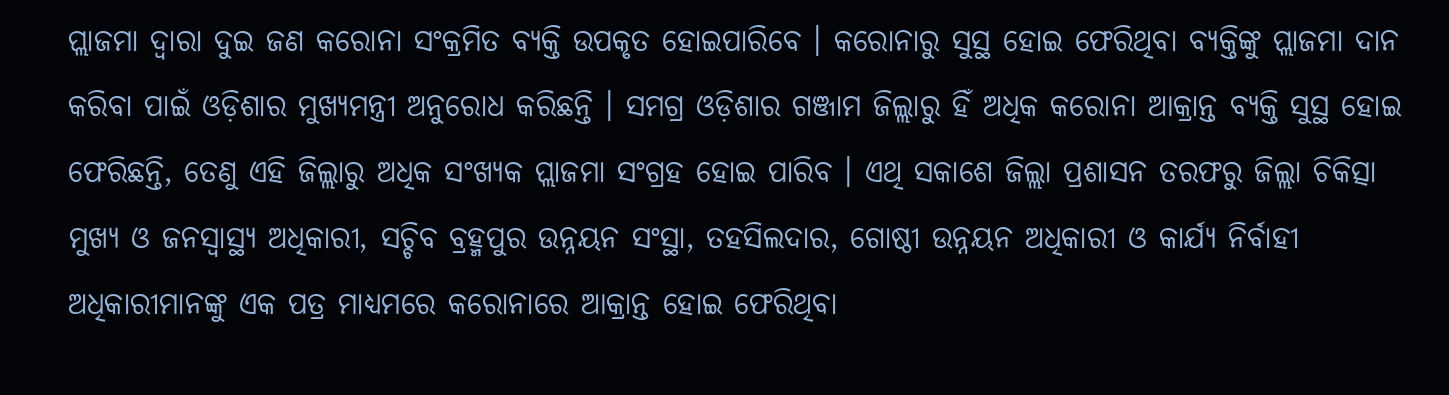ପ୍ଲାଜମା ଦ୍ୱାରା ଦୁଇ ଜଣ କରୋନା ସଂକ୍ରମିତ ବ୍ୟକ୍ତି ଉପକୃତ ହୋଇପାରିବେ । କରୋନାରୁ ସୁସ୍ଥ ହୋଇ ଫେରିଥିବା ବ୍ୟକ୍ତିଙ୍କୁ ପ୍ଲାଜମା ଦାନ କରିବା ପାଇଁ ଓଡ଼ିଶାର ମୁଖ୍ୟମନ୍ତ୍ରୀ ଅନୁରୋଧ କରିଛନ୍ତି । ସମଗ୍ର ଓଡ଼ିଶାର ଗଞ୍ଜାମ ଜିଲ୍ଲାରୁ ହିଁ ଅଧିକ କରୋନା ଆକ୍ରାନ୍ତ ବ୍ୟକ୍ତି ସୁସ୍ଥ ହୋଇ ଫେରିଛନ୍ତି, ତେଣୁ ଏହି ଜିଲ୍ଲାରୁ ଅଧିକ ସଂଖ୍ୟକ ପ୍ଲାଜମା ସଂଗ୍ରହ ହୋଇ ପାରିବ । ଏଥି ସକାଶେ ଜିଲ୍ଲା ପ୍ରଶାସନ ତରଫରୁ ଜିଲ୍ଲା ଚିକିତ୍ସା ମୁଖ୍ୟ ଓ ଜନସ୍ୱାସ୍ଥ୍ୟ ଅଧିକାରୀ, ସଚ୍ଚିବ ବ୍ରହ୍ମପୁର ଉନ୍ନୟନ ସଂସ୍ଥା, ତହସିଲଦାର, ଗୋଷ୍ଠୀ ଉନ୍ନୟନ ଅଧିକାରୀ ଓ କାର୍ଯ୍ୟ ନିର୍ବାହୀ ଅଧିକାରୀମାନଙ୍କୁ ଏକ ପତ୍ର ମାଧ୍ୟମରେ କରୋନାରେ ଆକ୍ରାନ୍ତ ହୋଇ ଫେରିଥିବା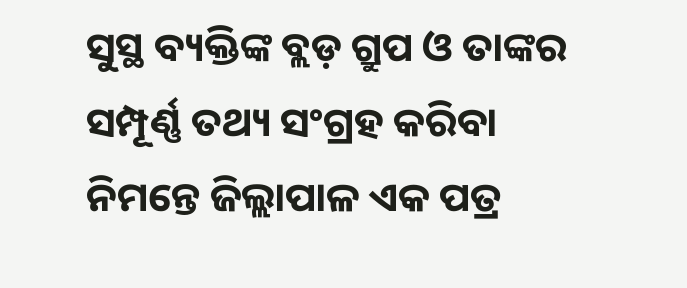ସୁସ୍ଥ ବ୍ୟକ୍ତିଙ୍କ ବ୍ଲଡ଼ ଗ୍ରୁପ ଓ ତାଙ୍କର ସମ୍ପୂର୍ଣ୍ଣ ତଥ୍ୟ ସଂଗ୍ରହ କରିବା ନିମନ୍ତେ ଜିଲ୍ଲାପାଳ ଏକ ପତ୍ର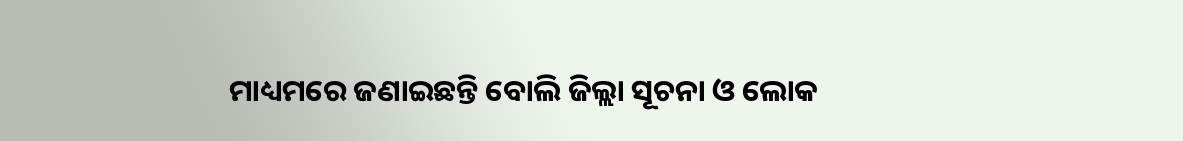ମାଧ୍ୟମରେ ଜଣାଇଛନ୍ତି ବୋଲି ଜିଲ୍ଲା ସୂଚନା ଓ ଲୋକ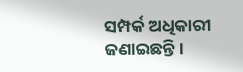ସମ୍ପର୍କ ଅଧିକାରୀ ଜଣାଇଛନ୍ତି ।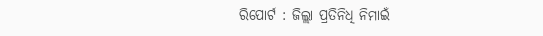ରିପୋର୍ଟ : ଜିଲ୍ଲା ପ୍ରତିନିଧି ନିମାଇଁ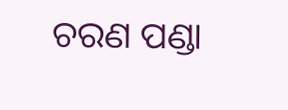ଚରଣ ପଣ୍ଡା